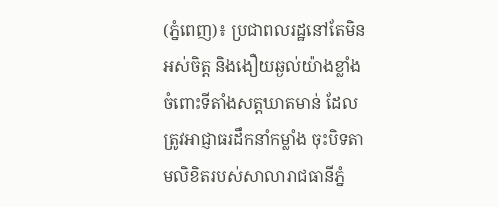(ភ្នំពេញ)៖ ប្រជាពលរដ្ឋនៅតែមិនអស់ចិត្ត និងងឿយឆ្ងល់យ៉ាងខ្លាំង ចំពោះទីតាំងសត្តឃាតមាន់ ដែលត្រូវអាជ្ញាធរដឹកនាំកម្លាំង ចុះបិទតាមលិខិតរបស់សាលារាជធានីភ្នំ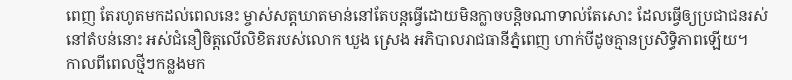ពេញ តែរហូតមកដល់ពេលនេះ ម្ចាស់សត្តឃាតមាន់នៅតែបន្តធ្វើដោយមិនក្លាចបន្តិចណាទាល់តែសោះ ដែលធ្វើឲ្យប្រជាជនរស់នៅតំបន់នោះ អស់ជំនឿចិត្តលើលិខិតរបស់លោក ឃួង ស្រេង អភិបាលរាជធានីភ្នំពេញ ហាក់បីដូចគ្មានប្រសិទ្ធិភាពឡើយ។
កាលពីពេលថ្មីៗកន្លងមក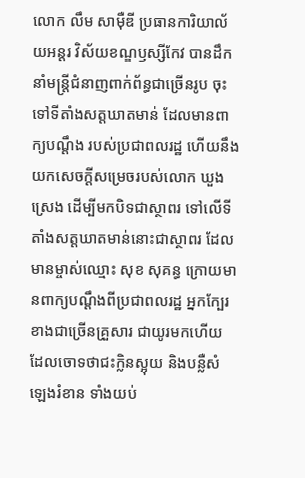លោក លឹម សាម៉ឺឌី ប្រធានការិយាល័យអន្តរ វិស័យខណ្ឌឫស្សីកែវ បានដឹកនាំមន្ត្រីជំនាញពាក់ព័ន្ធជាច្រើនរូប ចុះទៅទីតាំងសត្តឃាតមាន់ ដែលមានពាក្យបណ្តឹង របស់ប្រជាពលរដ្ឋ ហើយនឹងយកសេចក្ដីសម្រេចរបស់លោក ឃួង ស្រេង ដើម្បីមកបិទជាស្ថាពរ ទៅលើទីតាំងសត្តឃាតមាន់នោះជាស្ថាពរ ដែលមានម្ចាស់ឈ្មោះ សុខ សុគន្ធ ក្រោយមានពាក្យបណ្ដឹងពីប្រជាពលរដ្ឋ អ្នកក្បែរខាងជាច្រើនគ្រួសារ ជាយូរមកហើយ ដែលចោទថាជះក្លិនស្អុយ និងបន្លឺសំឡេងរំខាន ទាំងយប់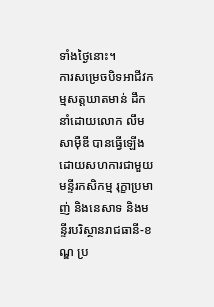ទាំងថ្ងៃនោះ។
ការសម្រេចបិទអាជីវកម្មសត្តឃាតមាន់ ដឹកនាំដោយលោក លឹម សាម៉ឺឌី បានធ្វើឡើងដោយសហការជាមួយមន្ទីរកសិកម្ម រុក្ខាប្រមាញ់ និងនេសាទ និងមន្ទីរបរិស្ថានរាជធានី-ខណ្ឌ ប្រ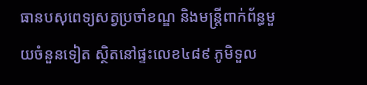ធានបសុពេទ្យសត្វប្រចាំខណ្ឌ និងមន្ត្រីពាក់ព័ន្ធមួយចំនួនទៀត ស្ថិតនៅផ្ទះលេខ៤៨៩ ភូមិទួល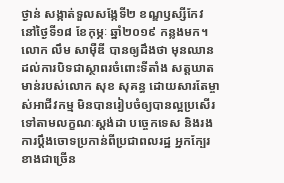ថ្ងាន់ សង្កាត់ទួលសង្កែទី២ ខណ្ឌឫស្សីកែវ នៅថ្ងៃទី១៨ ខែកុម្ភៈ ឆ្នាំ២០១៩ កន្លងមក។
លោក លឹម សាម៉ឺឌី បានឲ្យដឹងថា មុនឈានដល់ការបិទជាស្ថាពរចំពោះទីតាំង សត្តឃាតមាន់របស់លោក សុខ សុគន្ធ ដោយសារតែម្ចាស់អាជីវកម្ម មិនបានរៀបចំឲ្យបានល្អប្រសើរ ទៅតាមលក្ខណៈស្តង់ដា បច្ចេកទេស និងរងការប្ដឹងចោទប្រកាន់ពីប្រជាពលរដ្ឋ អ្នកក្បែរខាងជាច្រើន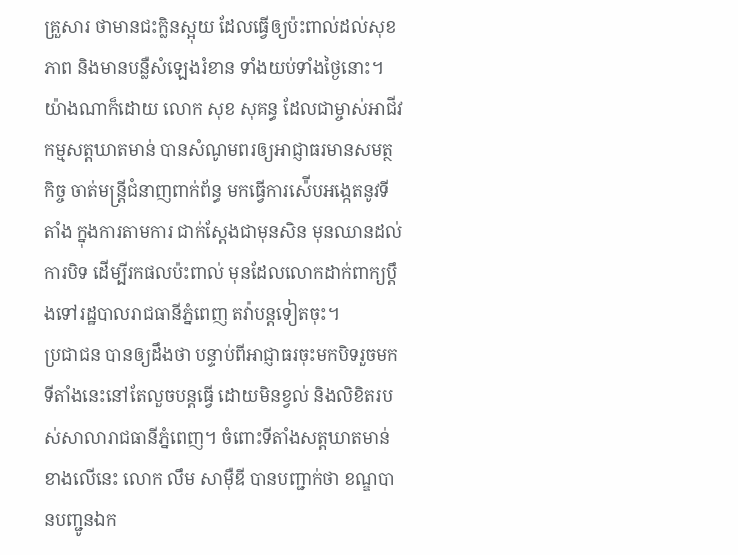គ្រួសារ ថាមានជះក្លិនស្អុយ ដែលធ្វើឲ្យប៉ះពាល់ដល់សុខភាព និងមានបន្លឺសំឡេងរំខាន ទាំងយប់ទាំងថ្ងៃនោះ។
យ៉ាងណាក៏ដោយ លោក សុខ សុគន្ធ ដែលជាម្ចាស់អាជីវកម្មសត្តឃាតមាន់ បានសំណូមពរឲ្យអាជ្ញាធរមានសមត្ថកិច្ច ចាត់មន្ត្រីជំនាញពាក់ព័ន្ធ មកធ្វើការស៉ើបអង្កេតនូវទីតាំង ក្នុងការតាមការ ជាក់ស្ដែងជាមុនសិន មុនឈានដល់ការបិទ ដើម្បីរកផលប៉ះពាល់ មុនដែលលោកដាក់ពាក្យប្ដឹងទៅរដ្ឋបាលរាជធានីភ្នំពេញ តវ៉ាបន្តទៀតចុះ។
ប្រជាជន បានឲ្យដឹងថា បន្ទាប់ពីអាជ្ញាធរចុះមកបិទរួចមក ទីតាំងនេះនៅតែលួចបន្តធ្វើ ដោយមិនខ្វល់ និងលិខិតរបស់សាលារាជធានីភ្នំពេញ។ ចំពោះទីតាំងសត្តឃាតមាន់ខាងលើនេះ លោក លឹម សាម៉ឺឌី បានបញ្ជាក់ថា ខណ្ឌបានបញ្ជូនឯក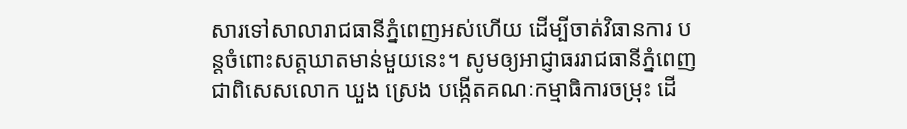សារទៅសាលារាជធានីភ្នំពេញអស់ហើយ ដើម្បីចាត់វិធានការ បន្តចំពោះសត្តឃាតមាន់មួយនេះ។ សូមឲ្យអាជ្ញាធររាជធានីភ្នំពេញ ជាពិសេសលោក ឃួង ស្រេង បង្កើតគណៈកម្មាធិការចម្រុះ ដើ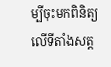ម្បីចុះមកពិនិត្យលើទីតាំងសត្ត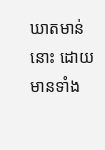ឃាតមាន់នោះ ដោយមានទាំង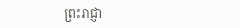ព្រះរាជ្ញា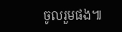ចូលរួមផង៕